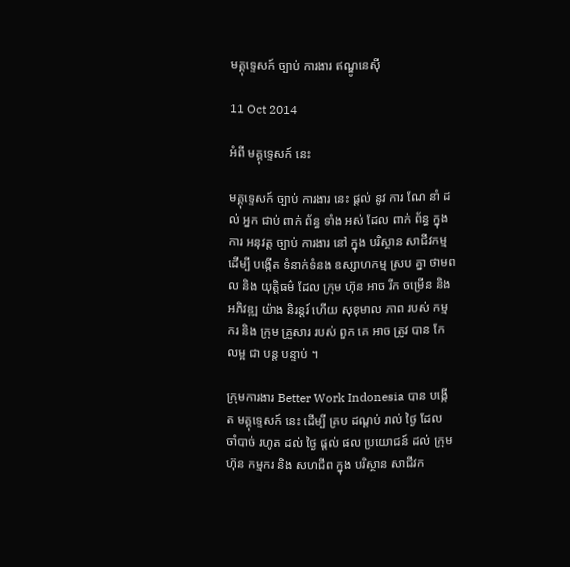មគ្គុទ្ទេសក៍ ច្បាប់ ការងារ ឥណ្ឌូនេស៊ី

11 Oct 2014

អំពី មគ្គុទ្ទេសក៍ នេះ

មគ្គុទ្ទេសក៍ ច្បាប់ ការងារ នេះ ផ្តល់ នូវ ការ ណែ នាំ ដល់ អ្នក ជាប់ ពាក់ ព័ន្ធ ទាំង អស់ ដែល ពាក់ ព័ន្ធ ក្នុង ការ អនុវត្ត ច្បាប់ ការងារ នៅ ក្នុង បរិស្ថាន សាជីវកម្ម ដើម្បី បង្កើត ទំនាក់ទំនង ឧស្សាហកម្ម ស្រប គ្នា ថាមពល និង យុត្តិធម៌ ដែល ក្រុម ហ៊ុន អាច រីក ចម្រើន និង អភិវឌ្ឍ យ៉ាង និរន្តរ៍ ហើយ សុខុមាល ភាព របស់ កម្ម ករ និង ក្រុម គ្រួសារ របស់ ពួក គេ អាច ត្រូវ បាន កែ លម្អ ជា បន្ត បន្ទាប់ ។

ក្រុមការងារ Better Work Indonesia បាន បង្កើត មគ្គុទ្ទេសក៍ នេះ ដើម្បី គ្រប ដណ្តប់ រាល់ ថ្ងៃ ដែល ចាំបាច់ រហូត ដល់ ថ្ងៃ ផ្ដល់ ផល ប្រយោជន៍ ដល់ ក្រុមហ៊ុន កម្មករ និង សហជីព ក្នុង បរិស្ថាន សាជីវក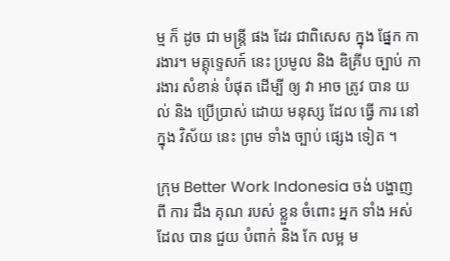ម្ម ក៏ ដូច ជា មន្ត្រី ផង ដែរ ជាពិសេស ក្នុង ផ្នែក ការងារ។ មគ្គុទ្ទេសក៍ នេះ ប្រមូល និង ឌិគ្រីប ច្បាប់ ការងារ សំខាន់ បំផុត ដើម្បី ឲ្យ វា អាច ត្រូវ បាន យល់ និង ប្រើប្រាស់ ដោយ មនុស្ស ដែល ធ្វើ ការ នៅ ក្នុង វិស័យ នេះ ព្រម ទាំង ច្បាប់ ផ្សេង ទៀត ។

ក្រុម Better Work Indonesia ចង់ បង្ហាញ ពី ការ ដឹង គុណ របស់ ខ្លួន ចំពោះ អ្នក ទាំង អស់ ដែល បាន ជួយ បំពាក់ និង កែ លម្អ ម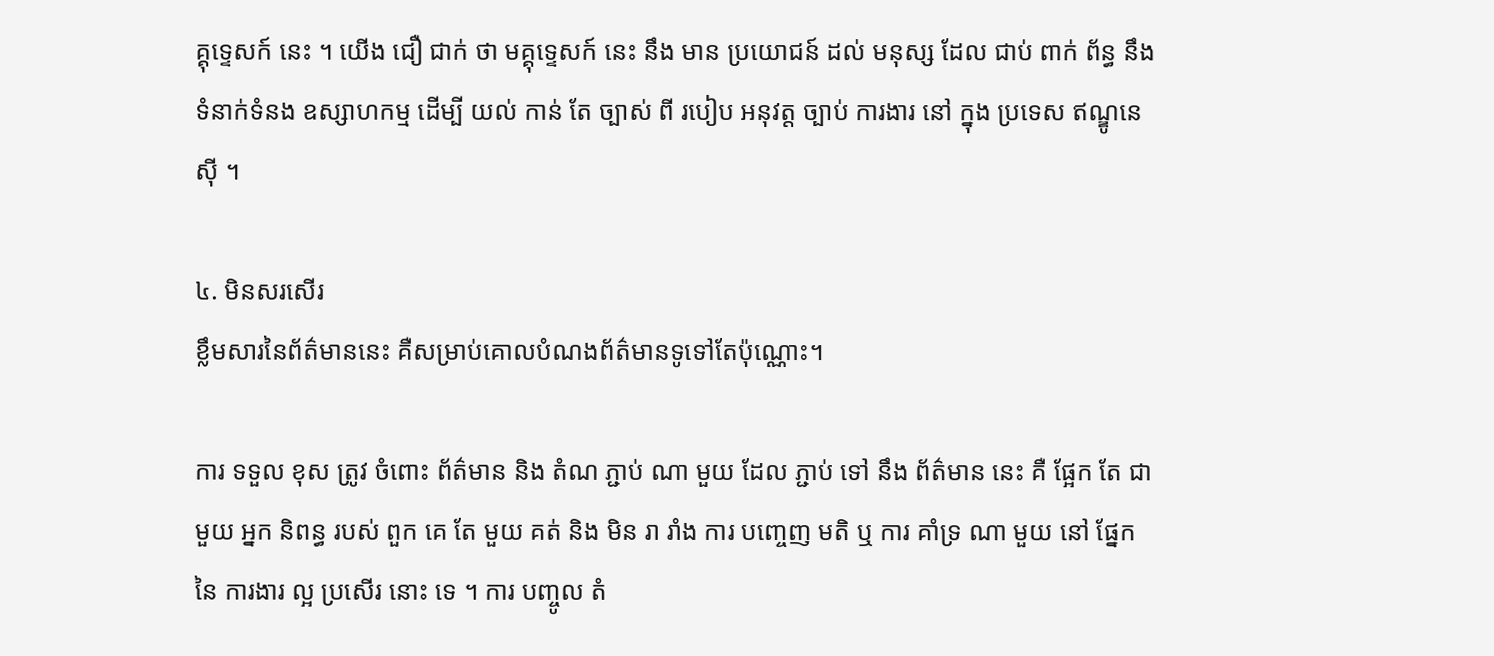គ្គុទ្ទេសក៍ នេះ ។ យើង ជឿ ជាក់ ថា មគ្គុទ្ទេសក៍ នេះ នឹង មាន ប្រយោជន៍ ដល់ មនុស្ស ដែល ជាប់ ពាក់ ព័ន្ធ នឹង ទំនាក់ទំនង ឧស្សាហកម្ម ដើម្បី យល់ កាន់ តែ ច្បាស់ ពី របៀប អនុវត្ត ច្បាប់ ការងារ នៅ ក្នុង ប្រទេស ឥណ្ឌូនេស៊ី ។

៤. មិនសរសើរ
ខ្លឹមសារនៃព័ត៌មាននេះ គឺសម្រាប់គោលបំណងព័ត៌មានទូទៅតែប៉ុណ្ណោះ។

ការ ទទួល ខុស ត្រូវ ចំពោះ ព័ត៌មាន និង តំណ ភ្ជាប់ ណា មួយ ដែល ភ្ជាប់ ទៅ នឹង ព័ត៌មាន នេះ គឺ ផ្អែក តែ ជាមួយ អ្នក និពន្ធ របស់ ពួក គេ តែ មួយ គត់ និង មិន រា រាំង ការ បញ្ចេញ មតិ ឬ ការ គាំទ្រ ណា មួយ នៅ ផ្នែក នៃ ការងារ ល្អ ប្រសើរ នោះ ទេ ។ ការ បញ្ចូល តំ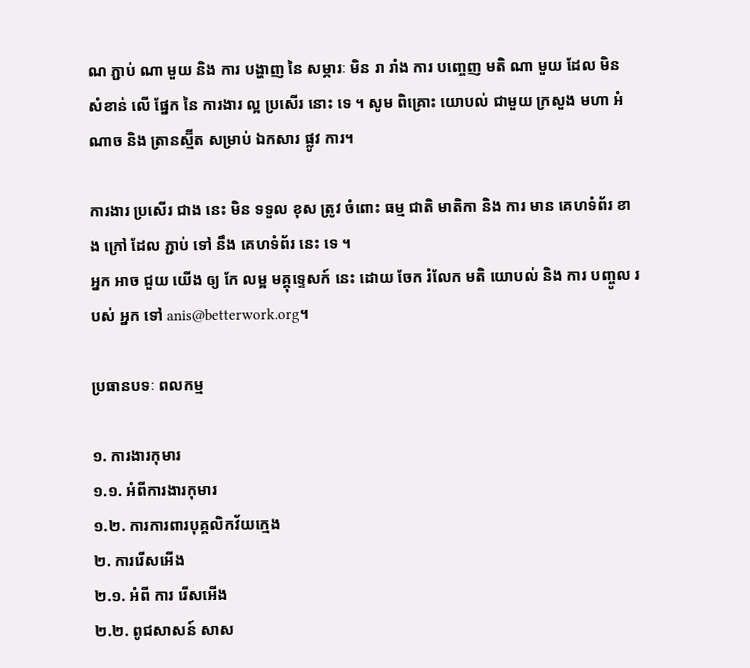ណ ភ្ជាប់ ណា មួយ និង ការ បង្ហាញ នៃ សម្ភារៈ មិន រា រាំង ការ បញ្ចេញ មតិ ណា មួយ ដែល មិន សំខាន់ លើ ផ្នែក នៃ ការងារ ល្អ ប្រសើរ នោះ ទេ ។ សូម ពិគ្រោះ យោបល់ ជាមួយ ក្រសួង មហា អំណាច និង ត្រានស្ម៊ីត សម្រាប់ ឯកសារ ផ្លូវ ការ។

ការងារ ប្រសើរ ជាង នេះ មិន ទទួល ខុស ត្រូវ ចំពោះ ធម្ម ជាតិ មាតិកា និង ការ មាន គេហទំព័រ ខាង ក្រៅ ដែល ភ្ជាប់ ទៅ នឹង គេហទំព័រ នេះ ទេ ។
អ្នក អាច ជួយ យើង ឲ្យ កែ លម្អ មគ្គុទ្ទេសក៍ នេះ ដោយ ចែក រំលែក មតិ យោបល់ និង ការ បញ្ចូល របស់ អ្នក ទៅ anis@betterwork.org។

ប្រធានបទៈ ពលកម្ម

១. ការងារកុមារ
១.១. អំពីការងារកុមារ
១.២. ការការពារបុគ្គលិកវ័យក្មេង
២. ការរើសអើង
២.១. អំពី ការ រើសអើង
២.២. ពូជសាសន៍ សាស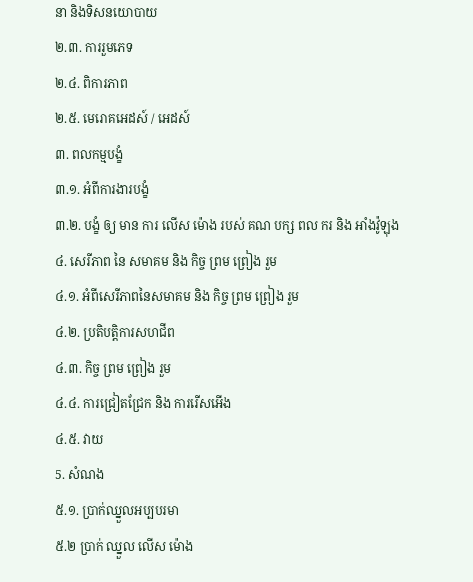នា និងទិសនយោបាយ
២.៣. ការរួមភេទ
២.៤. ពិការភាព
២.៥. មេរោគអេដស៍ / អេដស៍
៣. ពលកម្មបង្ខំ
៣.១. អំពីការងារបង្ខំ
៣.២. បង្ខំ ឲ្យ មាន ការ លើស ម៉ោង របស់ គណ បក្ស ពល ករ និង អាំងវ៉ូឡុង
៤. សេរីភាព នៃ សមាគម និង កិច្ច ព្រម ព្រៀង រួម
៤.១. អំពីសេរីភាពនៃសមាគម និង កិច្ច ព្រម ព្រៀង រួម
៤.២. ប្រតិបត្តិការសហជីព
៤.៣. កិច្ច ព្រម ព្រៀង រួម
៤.៤. ការជ្រៀតជ្រែក និង ការរើសអើង
៤.៥. វាយ
5. សំណង
៥.១. ប្រាក់ឈ្នួលអប្បបរមា
៥.២ ប្រាក់ ឈ្នួល លើស ម៉ោង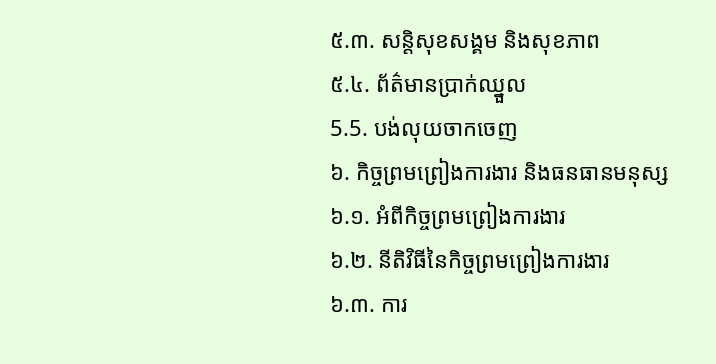៥.៣. សន្តិសុខសង្គម និងសុខភាព
៥.៤. ព័ត៌មានប្រាក់ឈ្នួល
5.5. បង់លុយចាកចេញ
៦. កិច្ចព្រមព្រៀងការងារ និងធនធានមនុស្ស
៦.១. អំពីកិច្ចព្រមព្រៀងការងារ
៦.២. នីតិវិធីនៃកិច្ចព្រមព្រៀងការងារ
៦.៣. ការ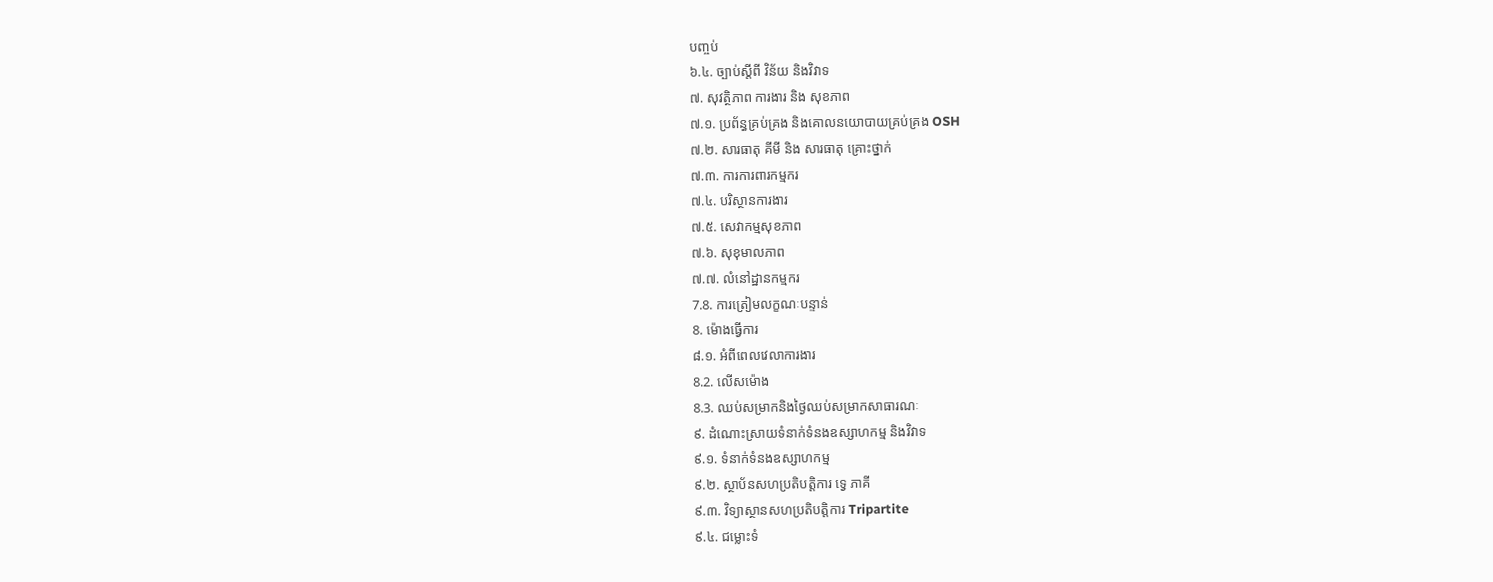បញ្ចប់
៦.៤. ច្បាប់ស្តីពី វិន័យ និងវិវាទ
៧. សុវត្ថិភាព ការងារ និង សុខភាព
៧.១. ប្រព័ន្ធគ្រប់គ្រង និងគោលនយោបាយគ្រប់គ្រង OSH
៧.២. សារធាតុ គីមី និង សារធាតុ គ្រោះថ្នាក់
៧.៣. ការការពារកម្មករ
៧.៤. បរិស្ថានការងារ
៧.៥. សេវាកម្មសុខភាព
៧.៦. សុខុមាលភាព
៧.៧. លំនៅដ្ឋានកម្មករ
7.8. ការត្រៀមលក្ខណៈបន្ទាន់
8. ម៉ោងធ្វើការ
៨.១. អំពីពេលវេលាការងារ
8.2. លើសម៉ោង
8.3. ឈប់សម្រាកនិងថ្ងៃឈប់សម្រាកសាធារណៈ
៩. ដំណោះស្រាយទំនាក់ទំនងឧស្សាហកម្ម និងវិវាទ
៩.១. ទំនាក់ទំនងឧស្សាហកម្ម
៩.២. ស្ថាប័នសហប្រតិបតិ្តការ ទ្វេ ភាគី
៩.៣. វិទ្យាស្ថានសហប្រតិបត្តិការ Tripartite
៩.៤. ជម្លោះទំ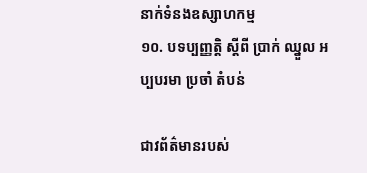នាក់ទំនងឧស្សាហកម្ម
១០. បទប្បញ្ញត្តិ ស្តីពី ប្រាក់ ឈ្នួល អប្បបរមា ប្រចាំ តំបន់

ជាវព័ត៌មានរបស់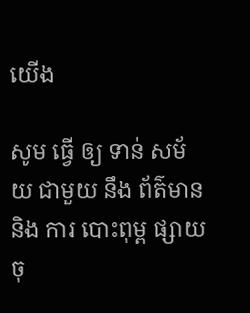យើង

សូម ធ្វើ ឲ្យ ទាន់ សម័យ ជាមួយ នឹង ព័ត៌មាន និង ការ បោះពុម្ព ផ្សាយ ចុ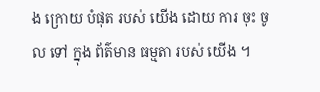ង ក្រោយ បំផុត របស់ យើង ដោយ ការ ចុះ ចូល ទៅ ក្នុង ព័ត៌មាន ធម្មតា របស់ យើង ។